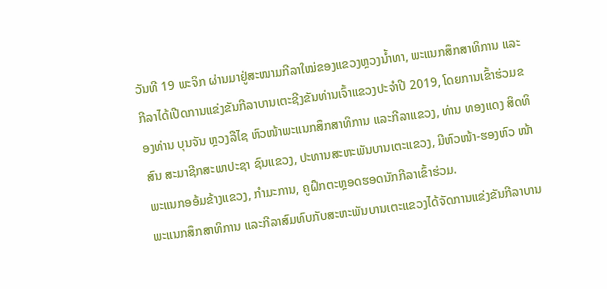ວັນທີ 19 ພະຈິກ ຜ່ານມາຢູ່ສະໜາມກີລາໃໝ່ຂອງແຂວງຫຼວງນໍ້າທາ, ພະແນກສຶກສາທິການ ແລະກີລາໄດ້ເປີດການແຂ່ງຂັນກີລາບານເຕະຊີງຂັນທ່ານເຈົ້າແຂວງປະຈໍາປີ 2019, ໂດຍການເຂົ້າຮ່ວມຂອງທ່ານ ບຸນຈັນ ຫຼວງລືໄຊ ຫົວໜ້າພະແນກສຶກສາທິການ ແລະກີລາແຂວງ, ທ່ານ ທອງແດງ ສິດທິສົນ ສະມາຊີກສະພາປະຊາ ຊົນແຂວງ, ປະທານສະຫະພັນບານເຕະແຂວງ, ມີຫົວໜ້າ-ຮອງຫົວ ໜ້າພະແນກອອ້ມຂ້າງແຂວງ, ກຳມະການ, ຄູຝຶກຕະຫຼອດຮອດນັກກີລາເຂົ້າຮ່ວມ.
ພະແນກສຶກສາທິການ ແລະກີລາສົມທົບກັບສະຫະພັນບານເຕະແຂວງໄດ້ຈັດການແຂ່ງຂັນກີລາບານ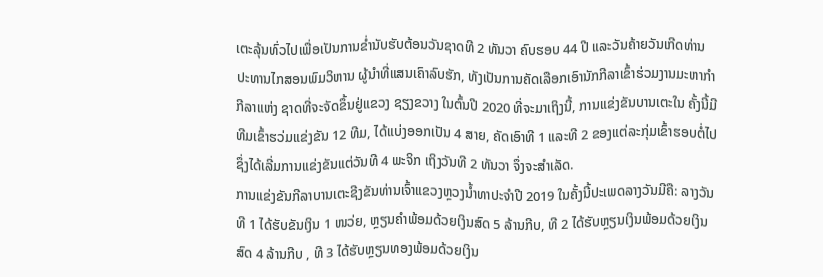ເຕະລຸ້ນທົ່ວໄປເພື່ອເປັນການຂໍ່ານັບຮັບຕ້ອນວັນຊາດທີ 2 ທັນວາ ຄົບຮອບ 44 ປີ ແລະວັນຄ້າຍວັນເກີດທ່ານປະທານໄກສອນພົມວິຫານ ຜູ້ນໍາທີ່ແສນເຄົາລົບຮັກ, ທັງເປັນການຄັດເລືອກເອົານັກກີລາເຂົ້າຮ່ວມງານມະຫາກຳກີລາແຫ່ງ ຊາດທີ່ຈະຈັດຂຶ້ນຢູ່ແຂວງ ຊຽງຂວາງ ໃນຕົ້ນປີ 2020 ທີ່ຈະມາເຖິງນີ້, ການແຂ່ງຂັນບານເຕະໃນ ຄັ້ງນີ້ມີທີມເຂົ້າຮວ່ມແຂ່ງຂັນ 12 ທີມ, ໄດ້ແບ່ງອອກເປັນ 4 ສາຍ, ຄັດເອົາທີ 1 ແລະທີ 2 ຂອງແຕ່ລະກຸ່ມເຂົ້າຮອບຕໍ່ໄປຊຶ່ງໄດ້ເລີ່ມການແຂ່ງຂັນແຕ່ວັນທີ 4 ພະຈິກ ເຖິງວັນທີ 2 ທັນວາ ຈຶ່ງຈະສໍາເລັດ.
ການແຂ່ງຂັນກີລາບານເຕະຊີງຂັນທ່ານເຈົ້າແຂວງຫຼວງນໍ້າທາປະຈໍາປີ 2019 ໃນຄັ້ງນີ້ປະເພດລາງວັນມີຄື: ລາງວັນທີ 1 ໄດ້ຮັບຂັນເງິນ 1 ໜວ່ຍ, ຫຼຽນຄຳພ້ອມດ້ວຍເງິນສົດ 5 ລ້ານກີບ, ທີ 2 ໄດ້ຮັບຫຼຽນເງິນພ້ອມດ້ວຍເງິນສົດ 4 ລ້ານກີບ , ທີ 3 ໄດ້ຮັບຫຼຽນທອງພ້ອມດ້ວຍເງິນ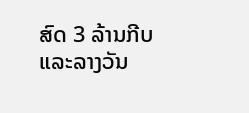ສົດ 3 ລ້ານກີບ ແລະລາງວັນ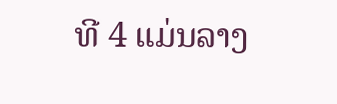ທີ 4 ແມ່ນລາງ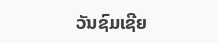ວັນຊົມເຊີຍ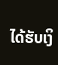ໄດ້ຮັບເງິ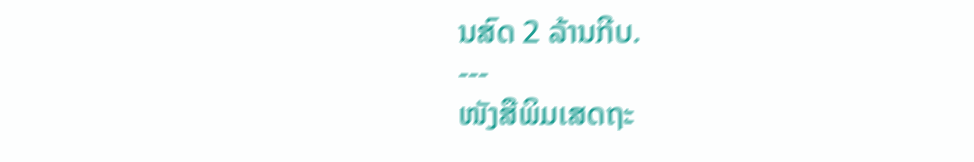ນສົດ 2 ລ້ານກີບ.
---
ໜັງສືພິມເສດຖະ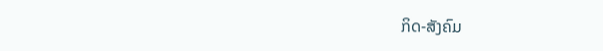ກິດ-ສັງຄົມ